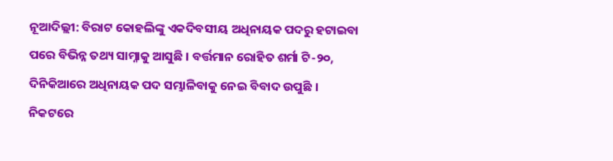ନୂଆଦିଲ୍ଲୀ: ବିରାଟ କୋହଲିଙ୍କୁ ଏକଦିବସୀୟ ଅଧିନାୟକ ପଦରୁ ହଟାଇବା ପରେ ବିଭିନ୍ନ ତଥ୍ୟ ସାମ୍ନାକୁ ଆସୁଛି । ବର୍ତ୍ତମାନ ରୋହିତ ଶର୍ମା ଟି-୨୦, ଦିନିକିଆରେ ଅଧିନାୟକ ପଦ ସମ୍ଭାଳିବାକୁ ନେଇ ବିବାଦ ଉପୁଛି । ନିକଟରେ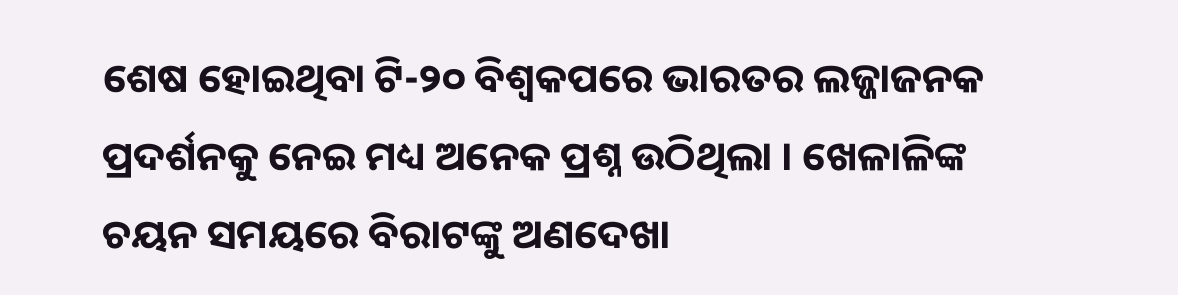ଶେଷ ହୋଇଥିବା ଟି-୨୦ ବିଶ୍ୱକପରେ ଭାରତର ଲଜ୍ଜାଜନକ ପ୍ରଦର୍ଶନକୁ ନେଇ ମଧ୍ୟ ଅନେକ ପ୍ରଶ୍ନ ଉଠିଥିଲା । ଖେଳାଳିଙ୍କ ଚୟନ ସମୟରେ ବିରାଟଙ୍କୁ ଅଣଦେଖା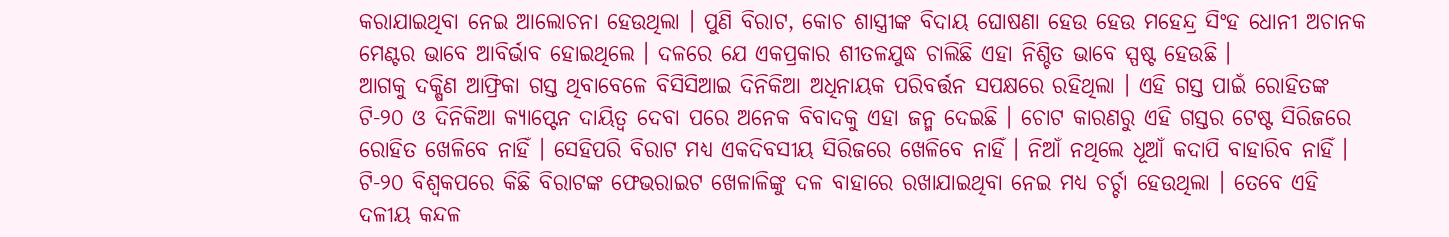କରାଯାଇଥିବା ନେଇ ଆଲୋଚନା ହେଉଥିଲା । ପୁଣି ବିରାଟ, କୋଚ ଶାସ୍ତ୍ରୀଙ୍କ ବିଦାୟ ଘୋଷଣା ହେଉ ହେଉ ମହେନ୍ଦ୍ର ସିଂହ ଧୋନୀ ଅଚାନକ ମେଣ୍ଟର ଭାବେ ଆବିର୍ଭାବ ହୋଇଥିଲେ । ଦଳରେ ଯେ ଏକପ୍ରକାର ଶୀତଳଯୁଦ୍ଧ ଚାଲିଛି ଏହା ନିଶ୍ଚିତ ଭାବେ ସ୍ପଷ୍ଟ ହେଉଛି ।
ଆଗକୁ ଦକ୍ଷିଣ ଆଫ୍ରିକା ଗସ୍ତ ଥିବାବେଳେ ବିସିସିଆଇ ଦିନିକିଆ ଅଧିନାୟକ ପରିବର୍ତ୍ତନ ସପକ୍ଷରେ ରହିଥିଲା । ଏହି ଗସ୍ତ ପାଇଁ ରୋହିତଙ୍କ ଟି-୨୦ ଓ ଦିନିକିଆ କ୍ୟାପ୍ଟେନ ଦାୟିତ୍ୱ ଦେବା ପରେ ଅନେକ ବିବାଦକୁ ଏହା ଜନ୍ମ ଦେଇଛି । ଚୋଟ କାରଣରୁ ଏହି ଗସ୍ତର ଟେଷ୍ଟ ସିରିଜରେ ରୋହିତ ଖେଳିବେ ନାହିଁ । ସେହିପରି ବିରାଟ ମଧ୍ୟ ଏକଦିବସୀୟ ସିରିଜରେ ଖେଳିବେ ନାହିଁ । ନିଆଁ ନଥିଲେ ଧୂଆଁ କଦାପି ବାହାରିବ ନାହିଁ । ଟି-୨୦ ବିଶ୍ୱକପରେ କିଛି ବିରାଟଙ୍କ ଫେଭରାଇଟ ଖେଳାଳିଙ୍କୁ ଦଳ ବାହାରେ ରଖାଯାଇଥିବା ନେଇ ମଧ୍ୟ ଚର୍ଚ୍ଚା ହେଉଥିଲା । ତେବେ ଏହି ଦଳୀୟ କନ୍ଦଳ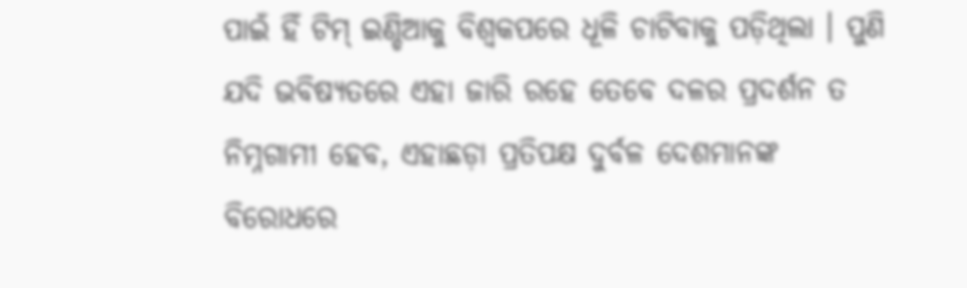ପାଇଁ ହିଁ ଟିମ୍ ଇଣ୍ଡିଆକୁ ବିଶ୍ୱକପରେ ଧୂଳି ଚାଟିବାକୁ ପଡ଼ିଥିଲା । ପୁଣି ଯଦି ଭବିଷ୍ୟତରେ ଏହା ଜାରି ରହେ ତେବେ ଦଳର ପ୍ରଦର୍ଶନ ତ ନିମ୍ନଗାମୀ ହେବ, ଏହାଛଡ଼ା ପ୍ରତିପକ୍ଷ ଦୁର୍ବଳ ଦେଶମାନଙ୍କ ବିରୋଧରେ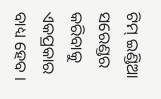ଟିମ୍ ଇଣ୍ଡିଆ ସରେଣ୍ଡର କରିବାକୁ ଏକପ୍ରକାର ବାଧ୍ୟ ହେବ ।